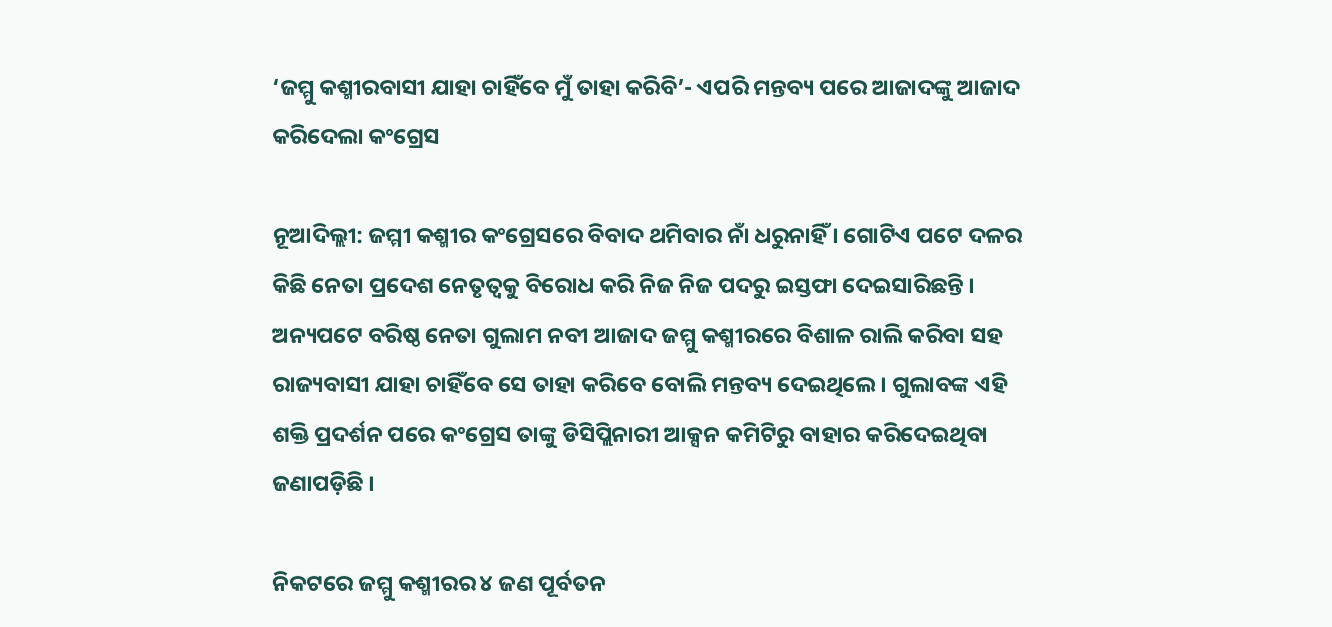‘ଜମ୍ମୁ କଶ୍ମୀରବାସୀ ଯାହା ଚାହିଁବେ ମୁଁ ତାହା କରିବି’- ଏପରି ମନ୍ତବ୍ୟ ପରେ ଆଜାଦଙ୍କୁ ଆଜାଦ କରିଦେଲା କଂଗ୍ରେସ

ନୂଆଦିଲ୍ଲୀ: ଜମ୍ମୀ କଶ୍ମୀର କଂଗ୍ରେସରେ ବିବାଦ ଥମିବାର ନାଁ ଧରୁନାହିଁ । ଗୋଟିଏ ପଟେ ଦଳର କିଛି ନେତା ପ୍ରଦେଶ ନେତୃତ୍ୱକୁ ବିରୋଧ କରି ନିଜ ନିଜ ପଦରୁ ଇସ୍ତଫା ଦେଇସାରିଛନ୍ତି । ଅନ୍ୟପଟେ ବରିଷ୍ଠ ନେତା ଗୁଲାମ ନବୀ ଆଜାଦ ଜମ୍ମୁ କଶ୍ମୀରରେ ବିଶାଳ ରାଲି କରିବା ସହ ରାଜ୍ୟବାସୀ ଯାହା ଚାହିଁବେ ସେ ତାହା କରିବେ ବୋଲି ମନ୍ତବ୍ୟ ଦେଇଥିଲେ । ଗୁଲାବଙ୍କ ଏହି ଶକ୍ତି ପ୍ରଦର୍ଶନ ପରେ କଂଗ୍ରେସ ତାଙ୍କୁ ଡିସିପ୍ଲିନାରୀ ଆକ୍ସନ କମିଟିରୁ ବାହାର କରିଦେଇଥିବା ଜଣାପଡ଼ିଛି ।

ନିକଟରେ ଜମ୍ମୁ କଶ୍ମୀରର ୪ ଜଣ ପୂର୍ବତନ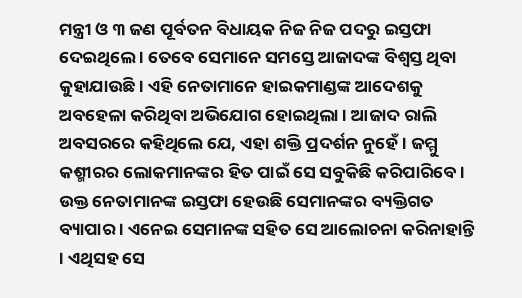ମନ୍ତ୍ରୀ ଓ ୩ ଜଣ ପୂର୍ବତନ ବିଧାୟକ ନିଜ ନିଜ ପଦରୁ ଇସ୍ତଫା ଦେଇଥିଲେ । ତେବେ ସେମାନେ ସମସ୍ତେ ଆଜାଦଙ୍କ ବିଶ୍ୱସ୍ତ ଥିବା କୁହାଯାଉଛି । ଏହି ନେତାମାନେ ହାଇକମାଣ୍ଡଙ୍କ ଆଦେଶକୁ ଅବହେଳା କରିଥିବା ଅଭିଯୋଗ ହୋଇଥିଲା । ଆଜାଦ ରାଲି ଅବସରରେ କହିଥିଲେ ଯେ, ଏହା ଶକ୍ତି ପ୍ରଦର୍ଶନ ନୁହେଁ । ଜମ୍ମୁ କଶ୍ମୀରର ଲୋକମାନଙ୍କର ହିତ ପାଇଁ ସେ ସବୁକିଛି କରିପାରିବେ । ଉକ୍ତ ନେତାମାନଙ୍କ ଇସ୍ତଫା ହେଉଛି ସେମାନଙ୍କର ବ୍ୟକ୍ତିଗତ ବ୍ୟାପାର । ଏନେଇ ସେମାନଙ୍କ ସହିତ ସେ ଆଲୋଚନା କରିନାହାନ୍ତି । ଏଥିସହ ସେ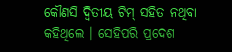କୌଣସି ଦ୍ୱିତୀୟ ଟିମ୍ ସହିତ ନଥିବା କହିଥିଲେ । ସେହିପରି ପ୍ରଦେଶ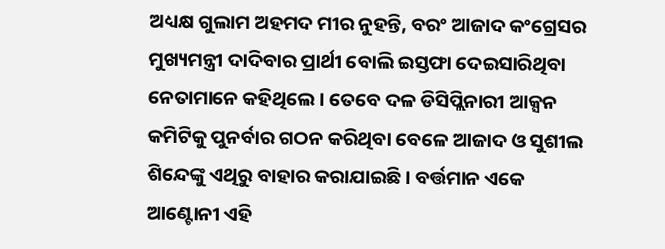ଅଧ୍ୟକ୍ଷ ଗୁଲାମ ଅହମଦ ମୀର ନୁହନ୍ତି, ବରଂ ଆଜାଦ କଂଗ୍ରେସର ମୁଖ୍ୟମନ୍ତ୍ରୀ ଦାଦିବାର ପ୍ରାର୍ଥୀ ବୋଲି ଇସ୍ତଫା ଦେଇସାରିଥିବା ନେତାମାନେ କହିଥିଲେ । ତେବେ ଦଳ ଡିସିପ୍ଲିନାରୀ ଆକ୍ସନ କମିଟିକୁ ପୁନର୍ବାର ଗଠନ କରିଥିବା ବେଳେ ଆଜାଦ ଓ ସୁଶୀଲ ଶିନ୍ଦେଙ୍କୁ ଏଥିରୁ ବାହାର କରାଯାଇଛି । ବର୍ତ୍ତମାନ ଏକେ ଆଣ୍ଟୋନୀ ଏହି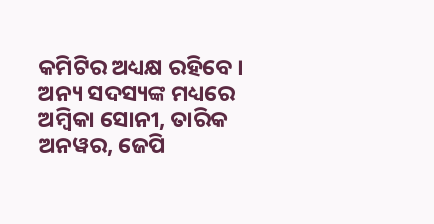କମିଟିର ଅଧ୍ୟକ୍ଷ ରହିବେ । ଅନ୍ୟ ସଦସ୍ୟଙ୍କ ମଧ୍ୟରେ ଅମ୍ବିକା ସୋନୀ, ତାରିକ ଅନୱର, ଜେପି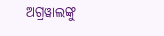ଅଗ୍ରୱାଲଙ୍କୁ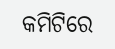କମିଟିରେ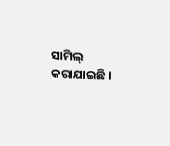ସାମିଲ୍ କରାଯାଇଛି ।